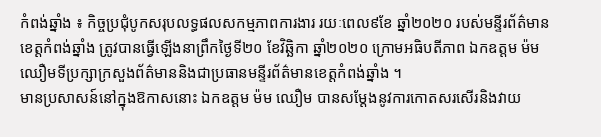កំពង់ឆ្នាំង ៖ កិច្ចប្រជុំបូកសរុបលទ្ធផលសកម្មភាពការងារ រយៈពេល៩ខែ ឆ្នាំ២០២០ របស់មន្ទីរព័ត៌មានខេត្តកំពង់ឆ្នាំង ត្រូវបានធ្វើឡើងនាព្រឹកថ្ងៃទី២០ ខែវិឆ្ឆិកា ឆ្នាំ២០២០ ក្រោមអធិបតីភាព ឯកឧត្តម ម៉ម ឈឿមទីប្រក្សាក្រសួងព័ត៌មាននិងជាប្រធានមន្ទីរព័ត៌មានខេត្តកំពង់ឆ្នាំង ។
មានប្រសាសន៍នៅក្នុងឱកាសនោះ ឯកឧត្តម ម៉ម ឈឿម បានសម្តែងនូវការកោតសរសើរនិងវាយ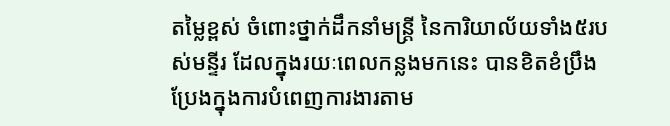តម្លៃខ្ពស់ ចំពោះថ្នាក់ដឹកនាំមន្រ្តី នៃការិយាល័យទាំង៥របស់មន្ទីរ ដែលក្នុងរយៈពេលកន្លងមកនេះ បានខិតខំប្រឹងប្រែងក្នុងការបំពេញការងារតាម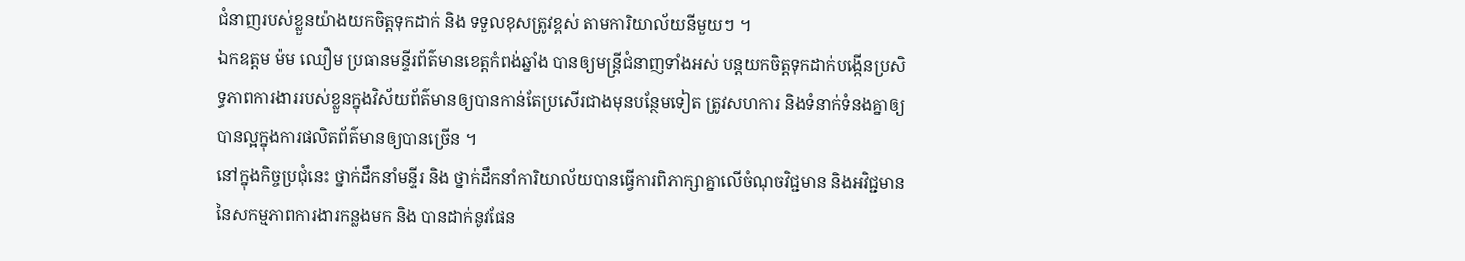ជំនាញរបស់ខ្លួនយ៉ាងយកចិត្តទុកដាក់ និង ទទួលខុសត្រូវខ្ពស់ តាមការិយាល័យនីមួយៗ ។
ឯកឧត្តម ម៉ម ឈឿម ប្រធានមន្ទីរព័ត៌មានខេត្តកំពង់ឆ្នាំង បានឲ្យមន្រ្តីជំនាញទាំងអស់ បន្តយកចិត្តទុកដាក់បង្កើនប្រសិទ្ធភាពការងាររបស់ខ្លួនក្នុងវិស័យព័ត៌មានឲ្យបានកាន់តែប្រសើរជាងមុនបន្ថែមទៀត ត្រូវសហការ និងទំនាក់ទំនងគ្នាឲ្យបានល្អក្នុងការផលិតព័ត៌មានឲ្យបានច្រើន ។
នៅក្នុងកិច្ចប្រជុំនេះ ថ្នាក់ដឹកនាំមន្ទីរ និង ថ្នាក់ដឹកនាំការិយាល័យបានធ្វើការពិភាក្សាគ្នាលើចំណុចវិជ្ជមាន និងអវិជ្ជមាននៃសកម្មភាពការងារកន្លងមក និង បានដាក់នូវផែន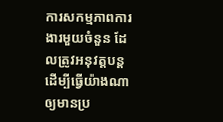ការសកម្មភាពការងារមួយចំនួន ដែលត្រូវអនុវត្តបន្ត ដើម្បីធ្វើយ៉ាងណាឲ្យមានប្រ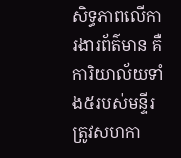សិទ្ធភាពលើការងារព័ត៌មាន គឺការិយាល័យទាំង៥របស់មន្ទីរត្រូវសហកា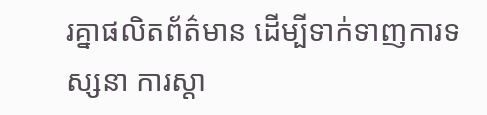រគ្នាផលិតព័ត៌មាន ដើម្បីទាក់ទាញការទស្សនា ការស្តា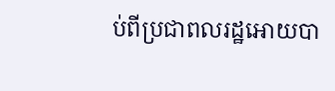ប់ពីប្រជាពលរដ្ឋអោយបា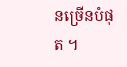នច្រើនបំផុត ។